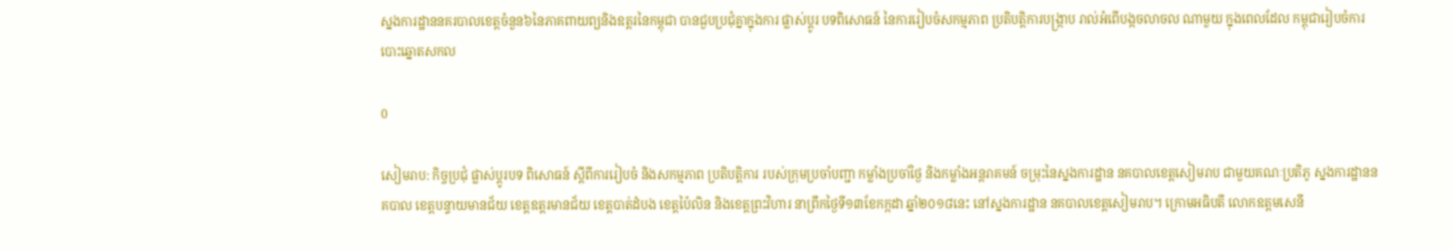ស្នងការដ្ឋាននគរបាលខេត្តចំនួន៦នៃភាគពាយព្យនិងឧត្តរនៃកម្ពុជា បានជួបប្រជុំគ្នាក្នុងការ ផ្លាស់ប្តូរ បទពិសោធន៍ នៃការរៀបចំសកម្មភាព ប្រតិបត្តិការបង្ក្រាប រាល់អំពើបង្កចលាចល ណាមួយ ក្នុងពេលដែល កម្ពុជារៀបចំការបោះឆ្នោតសកល

0

សៀមរាប: កិច្ចប្រជុំ ផ្លាស់ប្តូរបទ ពិសោធន៍ ស្តីពីការរៀបចំ និងសកម្មភាព ប្រតិបត្តិការ របស់ក្រុមប្រចាំបញ្ជា កម្លាំងប្រចាំថ្ងៃ និងកម្លាំងអន្តរាគមន៍ ចម្រុះនៃស្នងការដ្ឋាន នគបាលខេត្តសៀមរាប ជាមួយគណៈប្រតិភូ ស្នងការដ្ឋាននគបាល ខេត្តបន្ទាយមានជ័យ ខេត្តឧត្តរមានជ័យ ខេត្តបាត់ដំបង ខេត្តប៉ៃលិន និងខេត្តព្រះវិហារ នាព្រឹកថ្ងៃទី១៣ខែកក្កដា ឆ្នាំ២០១៨នេះ នៅស្នងការដ្ឋាន នគបាលខេត្តសៀមរាប។ ក្រោមអធិបតី លោកឧត្តមសេនី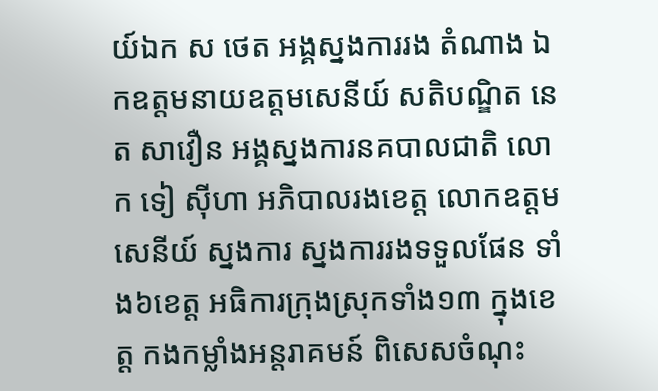យ៍ឯក ស ថេត អង្គស្នងការរង តំណាង ឯកឧត្តមនាយឧត្តមសេនីយ៍ សតិបណ្ឌិត នេត សាវឿន អង្គស្នងការនគបាលជាតិ លោក ទៀ ស៊ីហា អភិបាលរងខេត្ត លោកឧត្តម សេនីយ៍ ស្នងការ ស្នងការរងទទួលផែន ទាំង៦ខេត្ត អធិការក្រុងស្រុកទាំង១៣ ក្នុងខេត្ត កងកម្លាំងអន្តរាគមន៍ ពិសេសចំណុះ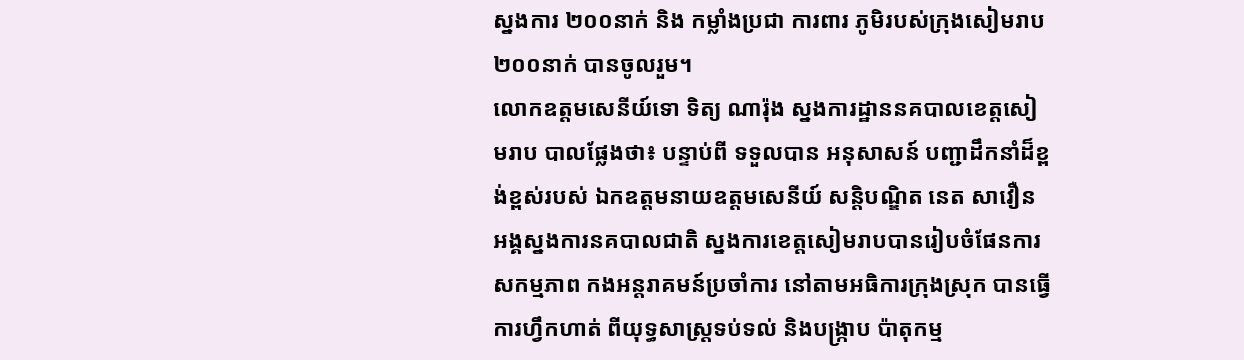ស្នងការ ២០០នាក់ និង កម្លាំងប្រជា ការពារ ភូមិរបស់ក្រុងសៀមរាប ២០០នាក់ បានចូលរួម។
លោកឧត្តមសេនីយ៍ទោ ទិត្យ ណារ៉ុង ស្នងការដ្ឋាននគបាលខេត្តសៀមរាប បាលផ្លែងថា៖ បន្ទាប់ពី ទទួលបាន អនុសាសន៍ បញ្ជាដឹកនាំដ៏ខ្ពង់ខ្ពស់របស់ ឯកឧត្តមនាយឧត្តមសេនីយ៍ សន្តិបណ្ឌិត នេត សាវឿន អង្គស្នងការនគបាលជាតិ ស្នងការខេត្តសៀមរាបបានរៀបចំផែនការ សកម្មភាព កងអន្តរាគមន៍ប្រចាំការ នៅតាមអធិការក្រុងស្រុក បានធ្វើការហ្វឹកហាត់ ពីយុទ្ធសាស្ត្រទប់ទល់ និងបង្ក្រាប ប៉ាតុកម្ម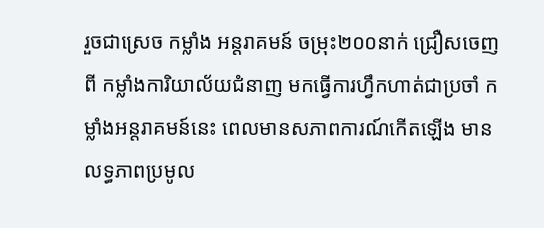រួចជាស្រេច កម្លាំង អន្តរាគមន៍ ចម្រុះ២០០នាក់ ជ្រឿសចេញពី កម្លាំងការិយាល័យជំនាញ មកធ្វើការហ្វឹកហាត់ជាប្រចាំ កម្លាំងអន្តរាគមន៍នេះ ពេលមានសភាពការណ៍កើតឡើង មានលទ្ធភាពប្រមូល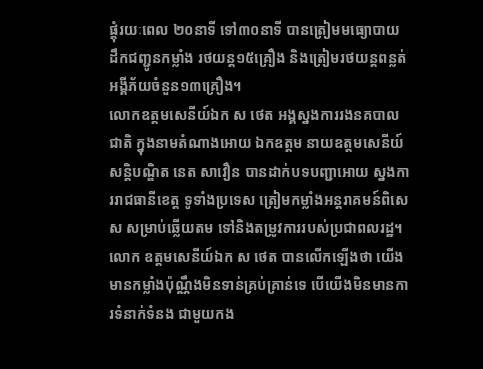ផ្តុំរយៈពេល ២០នាទី ទៅ៣០នាទី បានត្រៀមមធ្យោបាយ ដឹកជញ្ជូនកម្លាំង រថយន្ត១៥គ្រឿង និងត្រៀមរថយន្តពន្លត់ អង្គីភ័យចំនួន១៣គ្រឿង។
លោកឧត្តមសេនីយ៍ឯក ស ថេត អង្គស្នងការរងនគបាលជាតិ ក្នុងនាមតំណាងអោយ ឯកឧត្តម នាយឧត្តមសេនីយ៍ សន្តិបណ្ឌិត នេត សាវឿន បានដាក់បទបញ្ជាអោយ ស្នងការរាជធានីខេត្ត ទូទាំងប្រទេស ត្រៀមកម្លាំងអន្តរាគមន៍ពិសេស សម្រាប់ឆ្លើយតម ទៅនិងតម្រូវការរបស់ប្រជាពលរដ្ឋ។ លោក ឧត្តមសេនីយ៍ឯក ស ថេត បានលើកឡើងថា យើងមានកម្លាំងប៉ុណ្ណឹងមិនទាន់គ្រប់គ្រាន់ទេ បើយើងមិនមានការទំនាក់ទំនង ជាមួយកង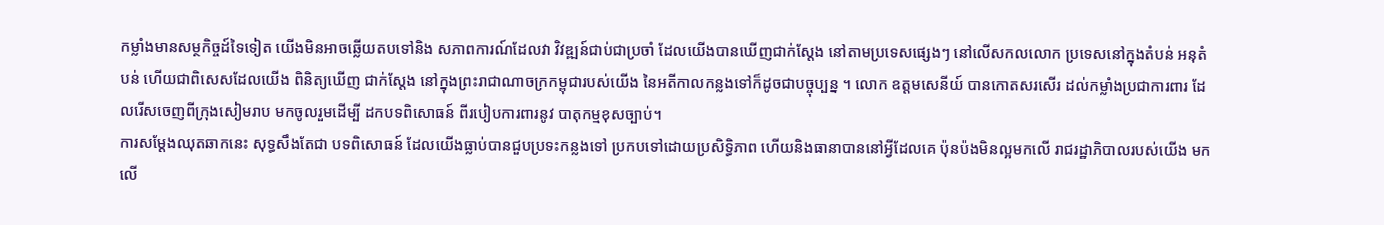កម្លាំងមានសម្ថកិច្ចដ៍ទៃទៀត យើងមិនអាចឆ្លើយតបទៅនិង សភាពការណ៍ដែលវា វិវឌ្ឍន៍ជាប់ជាប្រចាំ ដែលយើងបានឃើញជាក់ស្តែង នៅតាមប្រទេសផ្សេងៗ នៅលើសកលលោក ប្រទេសនៅក្នុងតំបន់ អនុតំបន់ ហើយជាពិសេសដែលយើង ពិនិត្យឃើញ ជាក់ស្តែង នៅក្នុងព្រះរាជាណាចក្រកម្ពុជារបស់យើង នៃអតីកាលកន្លងទៅក៏ដូចជាបច្ចុប្បន្ន ។ លោក ឧត្តមសេនីយ៍ បានកោតសរសើរ ដល់កម្លាំងប្រជាការពារ ដែលរើសចេញពីក្រុងសៀមរាប មកចូលរួមដើម្បី ដកបទពិសោធន៍ ពីរបៀបការពារនូវ បាតុកម្មខុសច្បាប់។
ការសម្តែងឈុតឆាកនេះ សុទ្ធសឹងតែជា បទពិសោធន៍ ដែលយើងធ្លាប់បានជួបប្រទះកន្លងទៅ ប្រកបទៅដោយប្រសិទ្ធិភាព ហើយនិងធានាបាននៅអ្វីដែលគេ ប៉ុនប៉ងមិនល្អមកលើ រាជរដ្ឋាភិបាលរបស់យើង មកលើ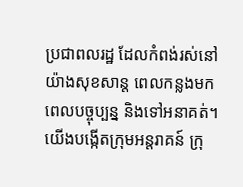ប្រជាពលរដ្ឋ ដែលកំពង់រស់នៅយ៉ាងសុខសាន្ត ពេលកន្លងមក ពេលបច្ចុប្បន្ន និងទៅអនាគត់។ យើងបង្កើតក្រុមអន្តរាគន៍ ក្រុ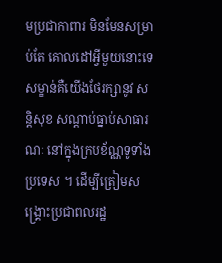មប្រជាកាពារ មិនមែនសម្រាប់តែ គោលដៅអ្វីមួយនោះទេ សម្ខាន់គឺយើងថែរក្សានូវ សន្តិសុខ សណ្តាប់ធ្នាប់សាធារណៈ នៅក្នុងក្របខ័ណ្ណទូទាំងប្រទេស ។ ដើម្បីត្រៀមសង្គ្រោះប្រជាពលរដ្ឋ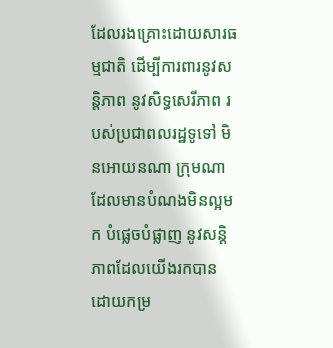ដែលរងគ្រោះដោយសារធម្មជាតិ ដើម្បីការពារនូវសន្តិភាព នូវសិទ្ធសេរីភាព របស់ប្រជាពលរដ្ឋទូទៅ មិនអោយនណា ក្រុមណា ដែលមានបំណងមិនល្អមក បំផ្លេចបំផ្លាញ នូវសន្តិភាពដែលយើងរកបាន ដោយកម្រ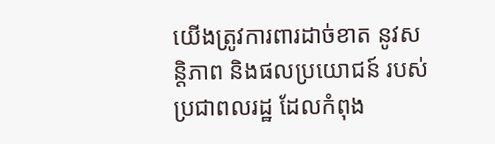យើងត្រូវការពារដាច់ខាត នូវសន្តិភាព និងផលប្រយោជន៍ របស់ប្រជាពលរដ្ឋ ដែលកំពុង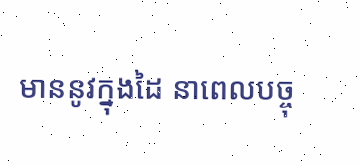មាននូវក្នុងដៃ នាពេលបច្ចុ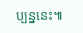ប្បន្ននេះ៕